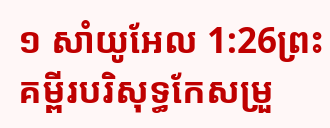១ សាំយូអែល 1:26ព្រះគម្ពីរបរិសុទ្ធកែសម្រួ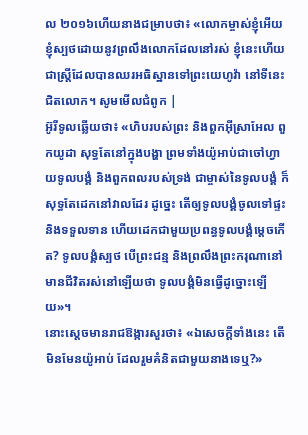ល ២០១៦ហើយនាងជម្រាបថា៖ «លោកម្ចាស់ខ្ញុំអើយ ខ្ញុំស្បថដោយនូវព្រលឹងលោកដែលនៅរស់ ខ្ញុំនេះហើយជាស្រ្តីដែលបានឈរអធិស្ឋានទៅព្រះយេហូវ៉ា នៅទីនេះជិតលោក។ សូមមើលជំពូក |
អ៊ូរីទូលឆ្លើយថា៖ «ហិបរបស់ព្រះ និងពួកអ៊ីស្រាអែល ពួកយូដា សុទ្ធតែនៅក្នុងបង្ហា ព្រមទាំងយ៉ូអាប់ជាចៅហ្វាយទូលបង្គំ និងពួកពលរបស់ទ្រង់ ជាម្ចាស់នៃទូលបង្គំ ក៏សុទ្ធតែដេកនៅវាលដែរ ដូច្នេះ តើឲ្យទូលបង្គំចូលទៅផ្ទះ និងទទួលទាន ហើយដេកជាមួយប្រពន្ធទូលបង្គំម្តេចកើត? ទូលបង្គំស្បថ បើព្រះជន្ម និងព្រលឹងព្រះករុណានៅមានជីវិតរស់នៅឡើយថា ទូលបង្គំមិនធ្វើដូច្នោះឡើយ»។
នោះស្តេចមានរាជឱង្ការសួរថា៖ «ឯសេចក្ដីទាំងនេះ តើមិនមែនយ៉ូអាប់ ដែលរួមគំនិតជាមួយនាងទេឬ?»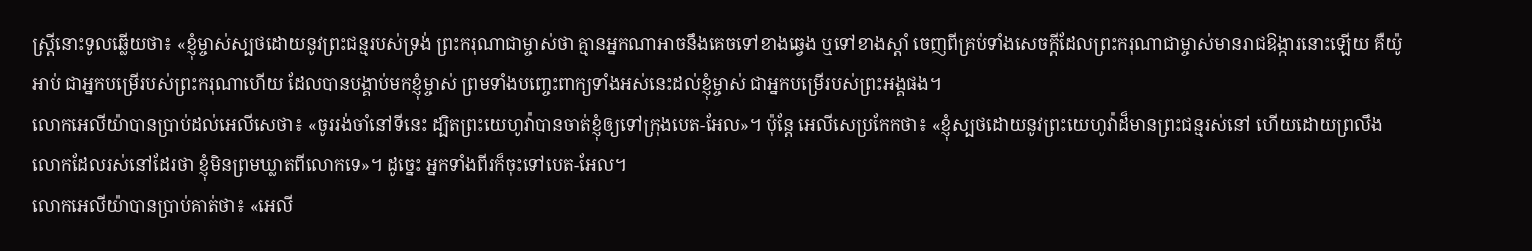ស្ត្រីនោះទូលឆ្លើយថា៖ «ខ្ញុំម្ចាស់ស្បថដោយនូវព្រះជន្មរបស់ទ្រង់ ព្រះករុណាជាម្ចាស់ថា គ្មានអ្នកណាអាចនឹងគេចទៅខាងឆ្វេង ឬទៅខាងស្តាំ ចេញពីគ្រប់ទាំងសេចក្ដីដែលព្រះករុណាជាម្ចាស់មានរាជឱង្ការនោះឡើយ គឺយ៉ូអាប់ ជាអ្នកបម្រើរបស់ព្រះករុណាហើយ ដែលបានបង្គាប់មកខ្ញុំម្ចាស់ ព្រមទាំងបញ្ចេះពាក្យទាំងអស់នេះដល់ខ្ញុំម្ចាស់ ជាអ្នកបម្រើរបស់ព្រះអង្គផង។
លោកអេលីយ៉ាបានប្រាប់ដល់អេលីសេថា៖ «ចូររង់ចាំនៅទីនេះ ដ្បិតព្រះយេហូវ៉ាបានចាត់ខ្ញុំឲ្យទៅក្រុងបេត-អែល»។ ប៉ុន្តែ អេលីសេប្រកែកថា៖ «ខ្ញុំស្បថដោយនូវព្រះយេហូវ៉ាដ៏មានព្រះជន្មរស់នៅ ហើយដោយព្រលឹងលោកដែលរស់នៅដែរថា ខ្ញុំមិនព្រមឃ្លាតពីលោកទេ»។ ដូច្នេះ អ្នកទាំងពីរក៏ចុះទៅបេត-អែល។
លោកអេលីយ៉ាបានប្រាប់គាត់ថា៖ «អេលី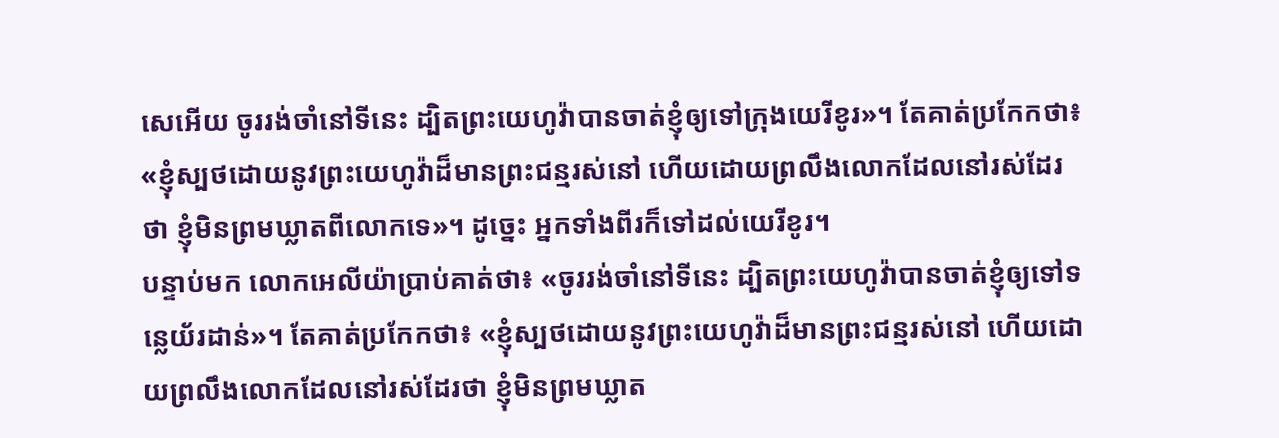សេអើយ ចូររង់ចាំនៅទីនេះ ដ្បិតព្រះយេហូវ៉ាបានចាត់ខ្ញុំឲ្យទៅក្រុងយេរីខូរ»។ តែគាត់ប្រកែកថា៖ «ខ្ញុំស្បថដោយនូវព្រះយេហូវ៉ាដ៏មានព្រះជន្មរស់នៅ ហើយដោយព្រលឹងលោកដែលនៅរស់ដែរថា ខ្ញុំមិនព្រមឃ្លាតពីលោកទេ»។ ដូច្នេះ អ្នកទាំងពីរក៏ទៅដល់យេរីខូរ។
បន្ទាប់មក លោកអេលីយ៉ាប្រាប់គាត់ថា៖ «ចូររង់ចាំនៅទីនេះ ដ្បិតព្រះយេហូវ៉ាបានចាត់ខ្ញុំឲ្យទៅទន្លេយ័រដាន់»។ តែគាត់ប្រកែកថា៖ «ខ្ញុំស្បថដោយនូវព្រះយេហូវ៉ាដ៏មានព្រះជន្មរស់នៅ ហើយដោយព្រលឹងលោកដែលនៅរស់ដែរថា ខ្ញុំមិនព្រមឃ្លាត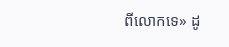ពីលោកទេ» ដូ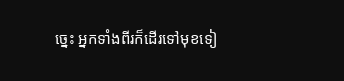ច្នេះ អ្នកទាំងពីរក៏ដើរទៅមុខទៀ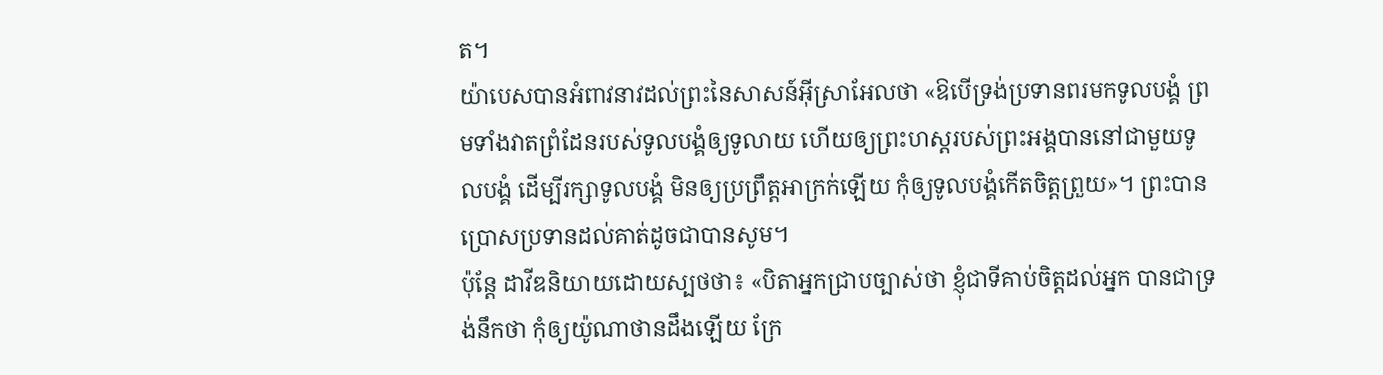ត។
យ៉ាបេសបានអំពាវនាវដល់ព្រះនៃសាសន៍អ៊ីស្រាអែលថា «ឱបើទ្រង់ប្រទានពរមកទូលបង្គំ ព្រមទាំងវាតព្រំដែនរបស់ទូលបង្គំឲ្យទូលាយ ហើយឲ្យព្រះហស្តរបស់ព្រះអង្គបាននៅជាមួយទូលបង្គំ ដើម្បីរក្សាទូលបង្គំ មិនឲ្យប្រព្រឹត្តអាក្រក់ឡើយ កុំឲ្យទូលបង្គំកើតចិត្តព្រួយ»។ ព្រះបានប្រោសប្រទានដល់គាត់ដូចជាបានសូម។
ប៉ុន្តែ ដាវីឌនិយាយដោយស្បថថា៖ «បិតាអ្នកជ្រាបច្បាស់ថា ខ្ញុំជាទីគាប់ចិត្តដល់អ្នក បានជាទ្រង់នឹកថា កុំឲ្យយ៉ូណាថានដឹងឡើយ ក្រែ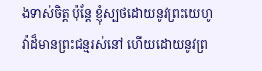ងទាស់ចិត្ត ប៉ុន្តែ ខ្ញុំស្បថដោយនូវព្រះយេហូវ៉ាដ៏មានព្រះជន្មរស់នៅ ហើយដោយនូវព្រ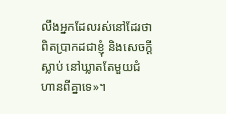លឹងអ្នកដែលរស់នៅដែរថា ពិតប្រាកដជាខ្ញុំ និងសេចក្ដីស្លាប់ នៅឃ្លាតតែមួយជំហានពីគ្នាទេ»។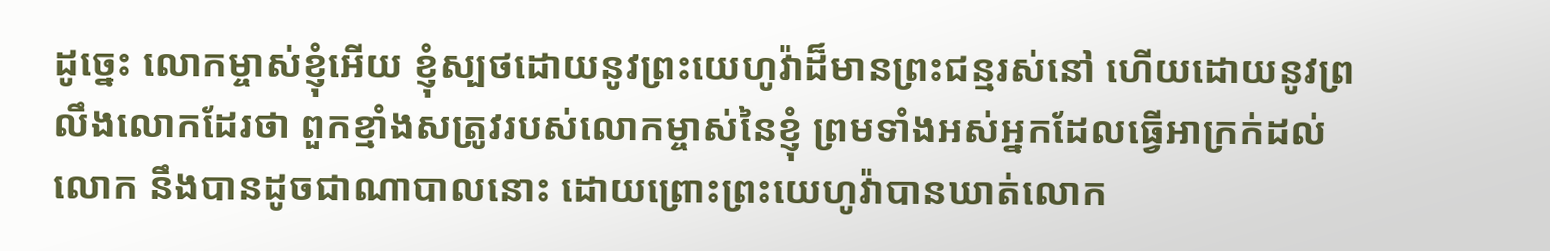ដូច្នេះ លោកម្ចាស់ខ្ញុំអើយ ខ្ញុំស្បថដោយនូវព្រះយេហូវ៉ាដ៏មានព្រះជន្មរស់នៅ ហើយដោយនូវព្រលឹងលោកដែរថា ពួកខ្មាំងសត្រូវរបស់លោកម្ចាស់នៃខ្ញុំ ព្រមទាំងអស់អ្នកដែលធ្វើអាក្រក់ដល់លោក នឹងបានដូចជាណាបាលនោះ ដោយព្រោះព្រះយេហូវ៉ាបានឃាត់លោក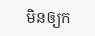មិនឲ្យក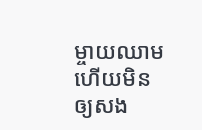ម្ចាយឈាម ហើយមិនឲ្យសង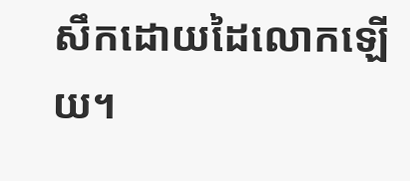សឹកដោយដៃលោកឡើយ។